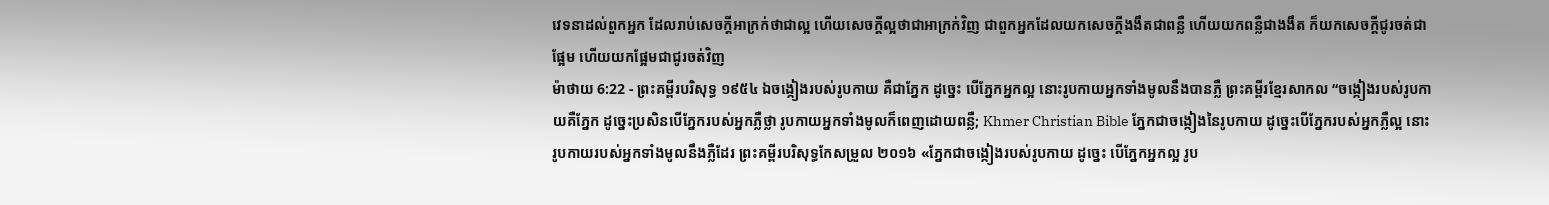វេទនាដល់ពួកអ្នក ដែលរាប់សេចក្ដីអាក្រក់ថាជាល្អ ហើយសេចក្ដីល្អថាជាអាក្រក់វិញ ជាពួកអ្នកដែលយកសេចក្ដីងងឹតជាពន្លឺ ហើយយកពន្លឺជាងងឹត ក៏យកសេចក្ដីជូរចត់ជាផ្អែម ហើយយកផ្អែមជាជូរចត់វិញ
ម៉ាថាយ 6:22 - ព្រះគម្ពីរបរិសុទ្ធ ១៩៥៤ ឯចង្កៀងរបស់រូបកាយ គឺជាភ្នែក ដូច្នេះ បើភ្នែកអ្នកល្អ នោះរូបកាយអ្នកទាំងមូលនឹងបានភ្លឺ ព្រះគម្ពីរខ្មែរសាកល “ចង្កៀងរបស់រូបកាយគឺភ្នែក ដូច្នេះប្រសិនបើភ្នែករបស់អ្នកភ្លឺថ្លា រូបកាយអ្នកទាំងមូលក៏ពេញដោយពន្លឺ; Khmer Christian Bible ភ្នែកជាចង្កៀងនៃរូបកាយ ដូច្នេះបើភ្នែករបស់អ្នកភ្លឺល្អ នោះរូបកាយរបស់អ្នកទាំងមូលនឹងភ្លឺដែរ ព្រះគម្ពីរបរិសុទ្ធកែសម្រួល ២០១៦ «ភ្នែកជាចង្កៀងរបស់រូបកាយ ដូច្នេះ បើភ្នែកអ្នកល្អ រូប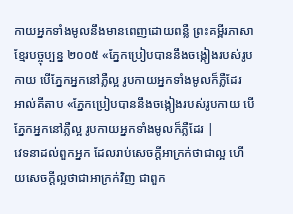កាយអ្នកទាំងមូលនឹងមានពេញដោយពន្លឺ ព្រះគម្ពីរភាសាខ្មែរបច្ចុប្បន្ន ២០០៥ «ភ្នែកប្រៀបបាននឹងចង្កៀងរបស់រូបកាយ បើភ្នែកអ្នកនៅភ្លឺល្អ រូបកាយអ្នកទាំងមូលក៏ភ្លឺដែរ អាល់គីតាប «ភ្នែកប្រៀបបាននឹងចង្កៀងរបស់រូបកាយ បើភ្នែកអ្នកនៅភ្លឺល្អ រូបកាយអ្នកទាំងមូលក៏ភ្លឺដែរ |
វេទនាដល់ពួកអ្នក ដែលរាប់សេចក្ដីអាក្រក់ថាជាល្អ ហើយសេចក្ដីល្អថាជាអាក្រក់វិញ ជាពួក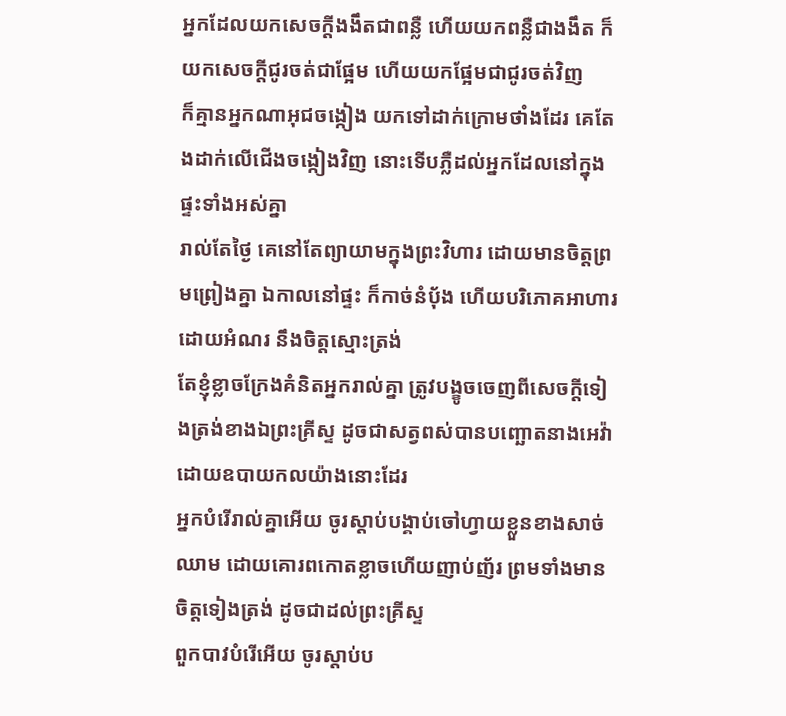អ្នកដែលយកសេចក្ដីងងឹតជាពន្លឺ ហើយយកពន្លឺជាងងឹត ក៏យកសេចក្ដីជូរចត់ជាផ្អែម ហើយយកផ្អែមជាជូរចត់វិញ
ក៏គ្មានអ្នកណាអុជចង្កៀង យកទៅដាក់ក្រោមថាំងដែរ គេតែងដាក់លើជើងចង្កៀងវិញ នោះទើបភ្លឺដល់អ្នកដែលនៅក្នុងផ្ទះទាំងអស់គ្នា
រាល់តែថ្ងៃ គេនៅតែព្យាយាមក្នុងព្រះវិហារ ដោយមានចិត្តព្រមព្រៀងគ្នា ឯកាលនៅផ្ទះ ក៏កាច់នំបុ័ង ហើយបរិភោគអាហារ ដោយអំណរ នឹងចិត្តស្មោះត្រង់
តែខ្ញុំខ្លាចក្រែងគំនិតអ្នករាល់គ្នា ត្រូវបង្ខូចចេញពីសេចក្ដីទៀងត្រង់ខាងឯព្រះគ្រីស្ទ ដូចជាសត្វពស់បានបញ្ឆោតនាងអេវ៉ា ដោយឧបាយកលយ៉ាងនោះដែរ
អ្នកបំរើរាល់គ្នាអើយ ចូរស្តាប់បង្គាប់ចៅហ្វាយខ្លួនខាងសាច់ឈាម ដោយគោរពកោតខ្លាចហើយញាប់ញ័រ ព្រមទាំងមានចិត្តទៀងត្រង់ ដូចជាដល់ព្រះគ្រីស្ទ
ពួកបាវបំរើអើយ ចូរស្តាប់ប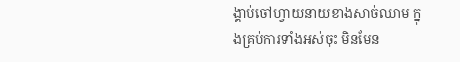ង្គាប់ចៅហ្វាយនាយខាងសាច់ឈាម ក្នុងគ្រប់ការទាំងអស់ចុះ មិនមែន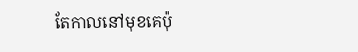តែកាលនៅមុខគេប៉ុ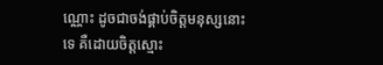ណ្ណោះ ដូចជាចង់ផ្គាប់ចិត្តមនុស្សនោះទេ គឺដោយចិត្តស្មោះ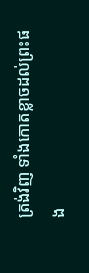ត្រង់វិញ ទាំងកោតខ្លាចដល់ព្រះផង